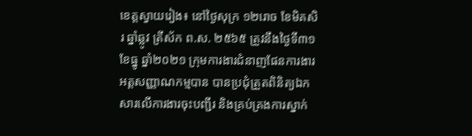ខេត្តស្វាយរៀង៖ នៅថ្ងៃសុក្រ ១២រោច ខែមិគសិរ ឆ្នាំឆ្លូវ ត្រីស័ក ព.ស. ២៥៦៥ ត្រូវនឹងថ្ងៃទី៣១ ខែធ្នូ ឆ្នាំ២០២១ ក្រុមការងារជំនាញផែនការងារអត្តសញ្ញាណកម្មបាន បានប្រជុំត្រួតពិនិត្យឯកសារលើការងារចុះបញ្ជីរ និងគ្រប់គ្រងការស្នាក់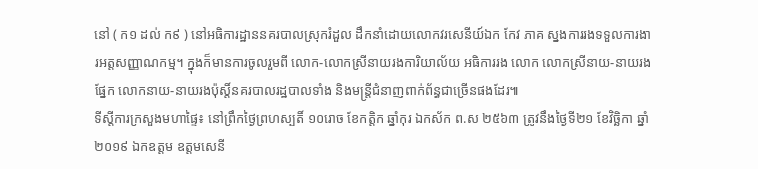នៅ ( ក១ ដល់ ក៩ ) នៅអធិការដ្ឋាននគរបាលស្រុករំដួល ដឹកនាំដោយលោកវរសេនីយ៍ឯក កែវ ភាគ ស្នងការរងទទួលការងារអត្តសញ្ញាណកម្ម។ ក្នុងក៏មានការចូលរួមពី លោក-លោកស្រីនាយរងការិយាល័យ អធិការរង លោក លោកស្រីនាយ-នាយរងផ្នែក លោកនាយ-នាយរងប៉ុស្តិ៍នគរបាលរដ្ឋបាលទាំង និងមន្រ្តីជំនាញពាក់ព័ន្ធជាច្រើនផងដែរ៕
ទីស្តីការក្រសួងមហាផ្ទៃ៖ នៅព្រឹកថ្ងៃព្រហស្បតិ៍ ១០រោច ខែកត្ដិក ឆ្នាំកុរ ឯកស័ក ព.ស ២៥៦៣ ត្រូវនឹងថ្ងៃទី២១ ខែវិច្ឆិកា ឆ្នាំ២០១៩ ឯកឧត្តម ឧត្តមសេនី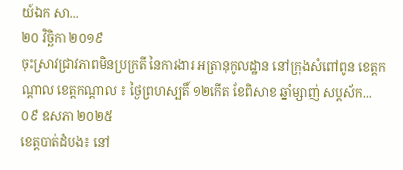យ៍ឯក សា...
២០ វិច្ឆិកា ២០១៩
ចុះស្រាវជ្រាវភាពមិនប្រក្រតី នៃការងារ អត្រានុកូលដ្ឋាន នៅក្រុងសំពៅពូន ខេត្តកណ្តាល ខេត្តកណ្តាល ៖ ថ្ងៃព្រហស្បតិ៍ ១២កើត ខែពិសាខ ឆ្នាំម្សាញ់ សប្តស័ក...
០៩ ឧសភា ២០២៥
ខេត្តបាត់ដំបង៖ នៅ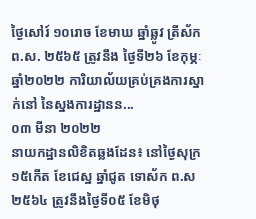ថ្ងៃសៅរ៍ ១០រោច ខែមាឃ ឆ្នាំឆ្លូវ ត្រីស័ក ព.ស. ២៥៦៥ ត្រូវនឹង ថ្ងៃទី២៦ ខែកុម្ភៈ ឆ្នាំ២០២២ ការិយាល័យគ្រប់គ្រងការស្នាក់នៅ នៃស្នងការដ្ឋានន...
០៣ មីនា ២០២២
នាយកដ្ឋានលិខិតឆ្លងដែន៖ នៅថ្ងៃសុក្រ ១៥កើត ខែជេស្ឋ ឆ្នាំជូត ទោស័ក ព.ស ២៥៦៤ ត្រូវនឹងថ្ងៃទី០៥ ខែមិថុ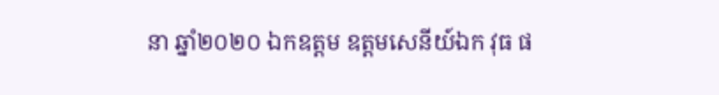នា ឆ្នាំ២០២០ ឯកឧត្តម ឧត្តមសេនីយ៍ឯក វុធ ផ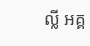ល្លី អគ្គ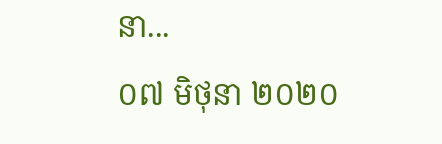នា...
០៧ មិថុនា ២០២០